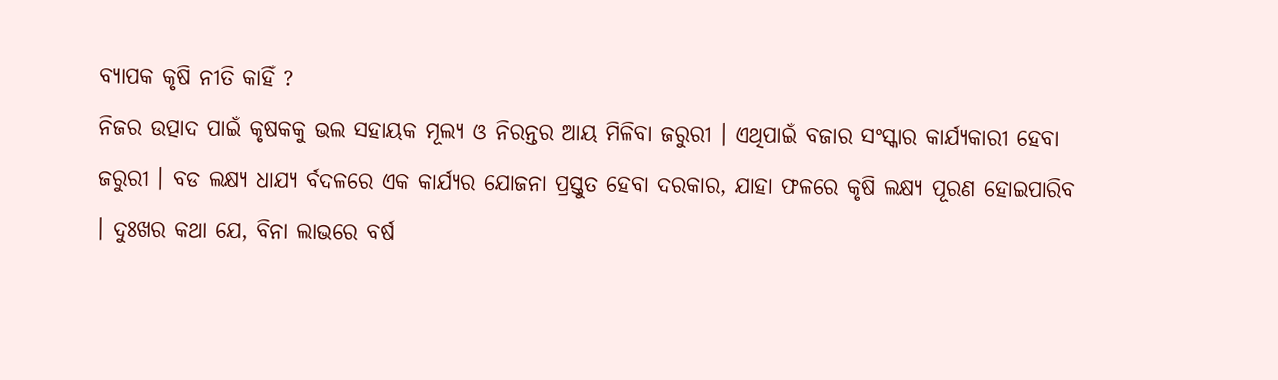ବ୍ୟାପକ କୃଷି ନୀତି କାହିଁ ?
ନିଜର ଉତ୍ପାଦ ପାଇଁ କୃଷକକୁ ଭଲ ସହାୟକ ମୂଲ୍ୟ ଓ ନିରନ୍ତର ଆୟ ମିଳିବା ଜରୁରୀ । ଏଥିପାଇଁ ବଜାର ସଂସ୍କାର କାର୍ଯ୍ୟକାରୀ ହେବା ଜରୁରୀ । ବଡ ଲକ୍ଷ୍ୟ ଧାଯ୍ୟ ର୍ବଦଳରେ ଏକ କାର୍ଯ୍ୟର ଯୋଜନା ପ୍ରସ୍ତୁତ ହେବା ଦରକାର, ଯାହା ଫଳରେ କୃଷି ଲକ୍ଷ୍ୟ ପୂରଣ ହୋଇପାରିବ । ଦୁଃଖର କଥା ଯେ, ବିନା ଲାଭରେ ବର୍ଷ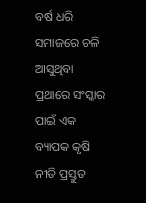ବର୍ଷ ଧରି ସମାଜରେ ଚଳି ଆସୁଥିବା ପ୍ରଥାରେ ସଂସ୍କାର ପାଇଁ ଏକ ବ୍ୟାପକ କୃଷି ନୀତି ପ୍ରସ୍ତୁତ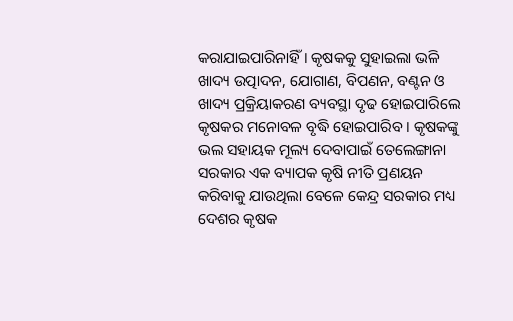କରାଯାଇପାରିନାହିଁ । କୃଷକକୁ ସୁହାଇଲା ଭଳି ଖାଦ୍ୟ ଉତ୍ପାଦନ, ଯୋଗାଣ, ବିପଣନ, ବଣ୍ଟନ ଓ ଖାଦ୍ୟ ପ୍ରକ୍ରିୟାକରଣ ବ୍ୟବସ୍ଥା ଦୃଢ ହୋଇପାରିଲେ କୃଷକର ମନୋବଳ ବୃଦ୍ଧି ହୋଇପାରିବ । କୃଷକଙ୍କୁ ଭଲ ସହାୟକ ମୂଲ୍ୟ ଦେବାପାଇଁ ତେଲେଙ୍ଗାନା ସରକାର ଏକ ବ୍ୟାପକ କୃଷି ନୀତି ପ୍ରଣୟନ କରିବାକୁ ଯାଉଥିଲା ବେଳେ କେନ୍ଦ୍ର ସରକାର ମଧ୍ୟ ଦେଶର କୃଷକ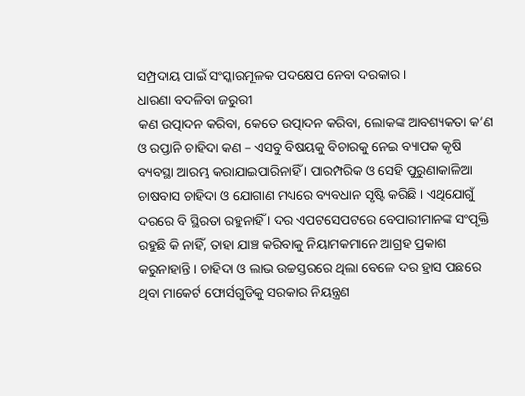ସମ୍ପ୍ରଦାୟ ପାଇଁ ସଂସ୍କାରମୂଳକ ପଦକ୍ଷେପ ନେବା ଦରକାର।
ଧାରଣା ବଦଳିବା ଜରୁରୀ
କଣ ଉତ୍ପାଦନ କରିବା, କେତେ ଉତ୍ପାଦନ କରିବା, ଲୋକଙ୍କ ଆବଶ୍ୟକତା କ’ଣ ଓ ରପ୍ତାନି ଚାହିଦା କଣ – ଏସବୁ ବିଷୟକୁ ବିଚାରକୁ ନେଇ ବ୍ୟାପକ କୃଷି ବ୍ୟବସ୍ଥା ଆରମ୍ଭ କରାଯାଇପାରିନାହିଁ । ପାରମ୍ପରିକ ଓ ସେହି ପୁରୁଣାକାଳିଆ ଚାଷବାସ ଚାହିଦା ଓ ଯୋଗାଣ ମଧ୍ୟରେ ବ୍ୟବଧାନ ସୃଷ୍ଟି କରିଛି । ଏଥିଯୋଗୁଁ ଦରରେ ବି ସ୍ଥିରତା ରହୁନାହିଁ । ଦର ଏପଟସେପଟରେ ବେପାରୀମାନଙ୍କ ସଂପୃକ୍ତି ରହୁଛି କି ନାହିଁ, ତାହା ଯାଞ୍ଚ କରିବାକୁ ନିୟାମକମାନେ ଆଗ୍ରହ ପ୍ରକାଶ କରୁନାହାନ୍ତି । ଚାହିଦା ଓ ଲାଭ ଉଚ୍ଚସ୍ତରରେ ଥିଲା ବେଳେ ଦର ହ୍ରାସ ପଛରେ ଥିବା ମାକେର୍ଟ ଫୋର୍ସଗୁଡିକୁ ସରକାର ନିୟନ୍ତ୍ରଣ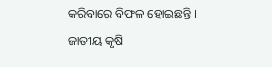କରିବାରେ ବିଫଳ ହୋଇଛନ୍ତି । ଜାତୀୟ କୃଷି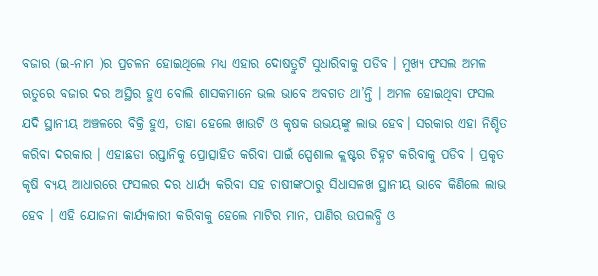ବଜାର (ଇ-ନାମ )ର ପ୍ରଚଳନ ହୋଇଥିଲେ ମଧ୍ୟ ଏହାର ଦୋଷତ୍ରୁଟି ସୁଧାରିବାକୁ ପଡିବ । ମୁଖ୍ୟ ଫସଲ ଅମଳ ଋତୁରେ ବଜାର ଦର ଅସ୍ଥିର ହୁଏ ବୋଲି ଶାସକମାନେ ଭଲ ଭାବେ ଅବଗତ ଥା’ନ୍ତି । ଅମଳ ହୋଇଥିବା ଫସଲ ଯଦି ସ୍ଥାନୀୟ ଅଞ୍ଚଳରେ ବିକ୍ରି ହୁଏ, ତାହା ହେଲେ ଖାଉଟି ଓ କୃଷକ ଉଭୟଙ୍କୁ ଲାଭ ହେବ। ସରକାର ଏହା ନିଶ୍ଚିତ କରିବା ଦରକାର । ଏହାଛଡା ରପ୍ତାନିକୁ ପ୍ରୋତ୍ସାହିତ କରିବା ପାଇଁ ସ୍ପେଶାଲ କ୍ଲଷ୍ଟର ଚିହ୍ନଟ କରିବାକୁ ପଡିବ । ପ୍ରକୃତ କୃଷି ବ୍ୟୟ ଆଧାରରେ ଫସଲର ଦର ଧାର୍ଯ୍ୟ କରିବା ସହ ଚାଷୀଙ୍କଠାରୁ ସିଧାସଳଖ ସ୍ଥାନୀୟ ଭାବେ କିଣିଲେ ଲାଭ ହେବ । ଏହି ଯୋଜନା କାର୍ଯ୍ୟକାରୀ କରିବାକୁ ହେଲେ ମାଟିର ମାନ, ପାଣିର ଉପଲବ୍ଧି ଓ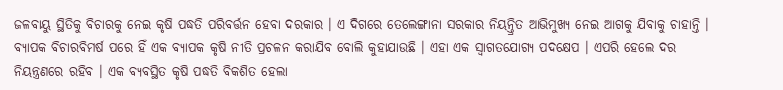ଜଳବାୟୁ ସ୍ଥିତିକୁ ବିଚାରକୁ ନେଇ କୃଷି ପଦ୍ଧତି ପରିବର୍ତ୍ତନ ହେବା ଦରକାର । ଏ ଦିଗରେ ତେଲେଙ୍ଗାନା ସରକାର ନିୟନ୍ତ୍ରିତ ଆଭିମୁଖ୍ୟ ନେଇ ଆଗକୁ ଯିବାକୁ ଚାହାନ୍ତି । ବ୍ୟାପକ ବିଚାରବିମର୍ଷ ପରେ ହିଁ ଏକ ବ୍ୟାପକ କୃଷି ନୀତି ପ୍ରଚଳନ କରାଯିବ ବୋଲି କୁହାଯାଉଛି । ଏହା ଏକ ସ୍ବାଗତଯୋଗ୍ୟ ପଦକ୍ଷେପ । ଏପରି ହେଲେ ଦର ନିୟନ୍ତ୍ରଣରେ ରହିବ । ଏକ ବ୍ୟବସ୍ଥିତ କୃଷି ପଦ୍ଧତି ବିକଶିତ ହେଲା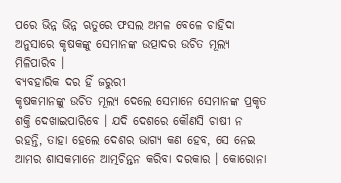ପରେ ଭିନ୍ନ ଭିନ୍ନ ଋତୁରେ ଫସଲ ଅମଳ ବେଳେ ଚାହିଦା ଅନୁସାରେ କୃଷକଙ୍କୁ ସେମାନଙ୍କ ଉତ୍ପାଦର ଉଚିତ ମୂଲ୍ୟ ମିଳିପାରିବ ।
ବ୍ୟବହାରିକ ଦର ହିଁ ଜରୁରୀ
କୃଷକମାନଙ୍କୁ ଉଚିତ ମୂଲ୍ୟ ଦେଲେ ସେମାନେ ସେମାନଙ୍କ ପ୍ରକୃତ ଶକ୍ତି ଦେଖାଇପାରିବେ । ଯଦି ଦେଶରେ କୌଣସି ଚାଷୀ ନ ରହନ୍ତି, ତାହା ହେଲେ ଦେଶର ଭାଗ୍ୟ କଣ ହେବ, ସେ ନେଇ ଆମର ଶାସକମାନେ ଆତ୍ମଚିନ୍ତନ କରିବା ଦରକାର । କୋରୋନା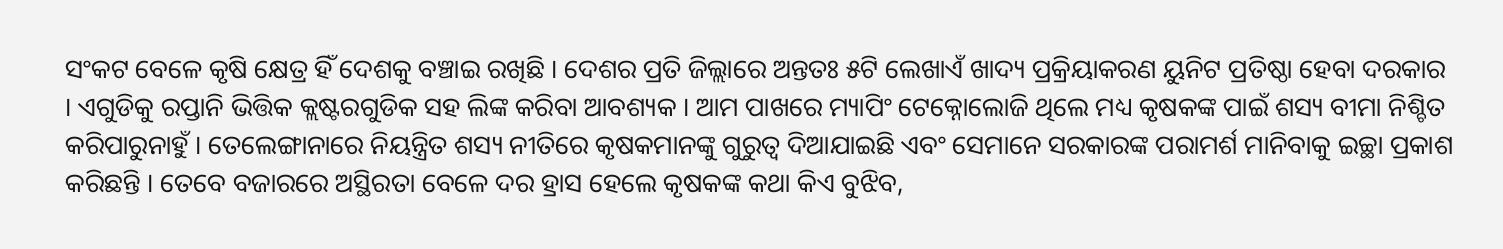ସଂକଟ ବେଳେ କୃଷି କ୍ଷେତ୍ର ହିଁ ଦେଶକୁ ବଞ୍ଚାଇ ରଖିଛି । ଦେଶର ପ୍ରତି ଜିଲ୍ଲାରେ ଅନ୍ତତଃ ୫ଟି ଲେଖାଏଁ ଖାଦ୍ୟ ପ୍ରକ୍ରିୟାକରଣ ୟୁନିଟ ପ୍ରତିଷ୍ଠା ହେବା ଦରକାର । ଏଗୁଡିକୁ ରପ୍ତାନି ଭିତ୍ତିକ କ୍ଲଷ୍ଟରଗୁଡିକ ସହ ଲିଙ୍କ କରିବା ଆବଶ୍ୟକ । ଆମ ପାଖରେ ମ୍ୟାପିଂ ଟେକ୍ନୋଲୋଜି ଥିଲେ ମଧ୍ୟ କୃଷକଙ୍କ ପାଇଁ ଶସ୍ୟ ବୀମା ନିଶ୍ଚିତ କରିପାରୁନାହୁଁ । ତେଲେଙ୍ଗାନାରେ ନିୟନ୍ତ୍ରିତ ଶସ୍ୟ ନୀତିରେ କୃଷକମାନଙ୍କୁ ଗୁରୁତ୍ବ ଦିଆଯାଇଛି ଏବଂ ସେମାନେ ସରକାରଙ୍କ ପରାମର୍ଶ ମାନିବାକୁ ଇଚ୍ଛା ପ୍ରକାଶ କରିଛନ୍ତି । ତେବେ ବଜାରରେ ଅସ୍ଥିରତା ବେଳେ ଦର ହ୍ରାସ ହେଲେ କୃଷକଙ୍କ କଥା କିଏ ବୁଝିବ,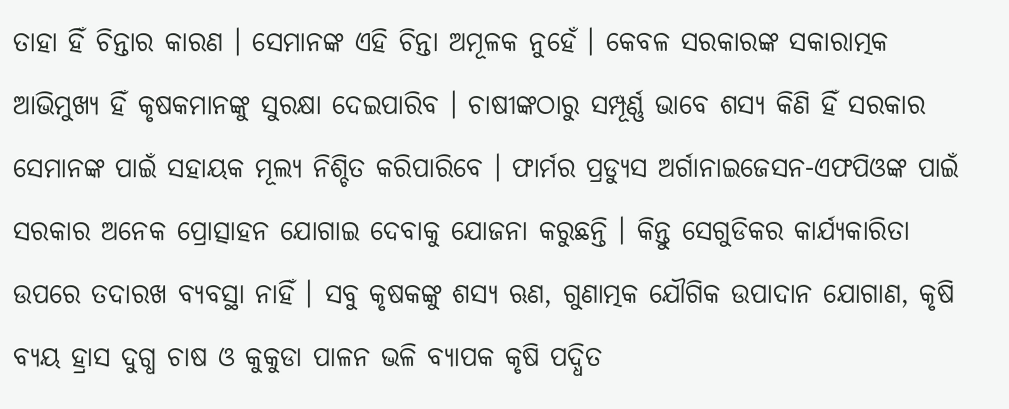ତାହା ହିଁ ଚିନ୍ତାର କାରଣ । ସେମାନଙ୍କ ଏହି ଚିନ୍ତା ଅମୂଳକ ନୁହେଁ । କେବଳ ସରକାରଙ୍କ ସକାରାତ୍ମକ ଆଭିମୁଖ୍ୟ ହିଁ କୃଷକମାନଙ୍କୁ ସୁରକ୍ଷା ଦେଇପାରିବ । ଚାଷୀଙ୍କଠାରୁ ସମ୍ପୂର୍ଣ୍ଣ ଭାବେ ଶସ୍ୟ କିଣି ହିଁ ସରକାର ସେମାନଙ୍କ ପାଇଁ ସହାୟକ ମୂଲ୍ୟ ନିଶ୍ଚିତ କରିପାରିବେ । ଫାର୍ମର ପ୍ରଡ୍ୟୁସ ଅର୍ଗାନାଇଜେସନ-ଏଫପିଓଙ୍କ ପାଇଁ ସରକାର ଅନେକ ପ୍ରୋତ୍ସାହନ ଯୋଗାଇ ଦେବାକୁ ଯୋଜନା କରୁଛନ୍ତି । କିନ୍ତୁ ସେଗୁଡିକର କାର୍ଯ୍ୟକାରିତା ଉପରେ ତଦାରଖ ବ୍ୟବସ୍ଥା ନାହିଁ । ସବୁ କୃଷକଙ୍କୁ ଶସ୍ୟ ଋଣ, ଗୁଣାତ୍ମକ ଯୌଗିକ ଉପାଦାନ ଯୋଗାଣ, କୃଷି ବ୍ୟୟ ହ୍ରାସ ଦୁଗ୍ଧ ଚାଷ ଓ କୁକୁଡା ପାଳନ ଭଳି ବ୍ୟାପକ କୃଷି ପଦ୍ଧିତ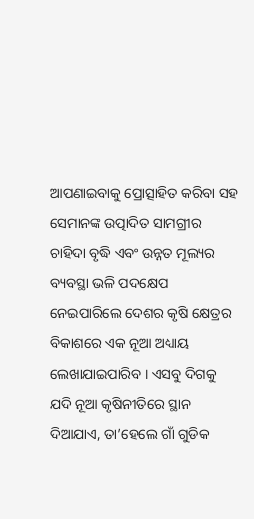ଆପଣାଇବାକୁ ପ୍ରୋତ୍ସାହିତ କରିବା ସହ ସେମାନଙ୍କ ଉତ୍ପାଦିତ ସାମଗ୍ରୀର ଚାହିଦା ବୃଦ୍ଧି ଏବଂ ଉନ୍ନତ ମୂଲ୍ୟର ବ୍ୟବସ୍ଥା ଭଳି ପଦକ୍ଷେପ ନେଇପାରିଲେ ଦେଶର କୃଷି କ୍ଷେତ୍ରର ବିକାଶରେ ଏକ ନୂଆ ଅଧ୍ୟାୟ ଲେଖାଯାଇପାରିବ । ଏସବୁ ଦିଗକୁ ଯଦି ନୂଆ କୃଷିନୀତିରେ ସ୍ଥାନ ଦିଆଯାଏ, ତା’ହେଲେ ଗାଁ ଗୁଡିକ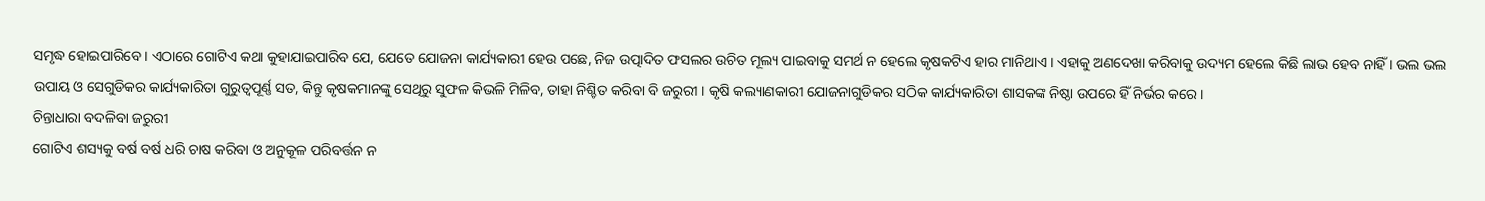ସମୃଦ୍ଧ ହୋଇପାରିବେ । ଏଠାରେ ଗୋଟିଏ କଥା କୁହାଯାଇପାରିବ ଯେ, ଯେତେ ଯୋଜନା କାର୍ଯ୍ୟକାରୀ ହେଉ ପଛେ, ନିଜ ଉତ୍ପାଦିତ ଫସଲର ଉଚିତ ମୂଲ୍ୟ ପାଇବାକୁ ସମର୍ଥ ନ ହେଲେ କୃଷକଟିଏ ହାର ମାନିଥାଏ । ଏହାକୁ ଅଣଦେଖା କରିବାକୁ ଉଦ୍ୟମ ହେଲେ କିଛି ଲାଭ ହେବ ନାହିଁ । ଭଲ ଭଲ ଉପାୟ ଓ ସେଗୁଡିକର କାର୍ଯ୍ୟକାରିତା ଗୁରୁତ୍ବପୂର୍ଣ୍ଣ ସତ, କିନ୍ତୁ କୃଷକମାନଙ୍କୁ ସେଥିରୁ ସୁଫଳ କିଭଳି ମିଳିବ, ତାହା ନିଶ୍ଚିତ କରିବା ବି ଜରୁରୀ । କୃଷି କଲ୍ୟାଣକାରୀ ଯୋଜନାଗୁଡିକର ସଠିକ କାର୍ଯ୍ୟକାରିତା ଶାସକଙ୍କ ନିଷ୍ଠା ଉପରେ ହିଁ ନିର୍ଭର କରେ।
ଚିନ୍ତାଧାରା ବଦଳିବା ଜରୁରୀ
ଗୋଟିଏ ଶସ୍ୟକୁ ବର୍ଷ ବର୍ଷ ଧରି ଚାଷ କରିବା ଓ ଅନୁକୂଳ ପରିବର୍ତ୍ତନ ନ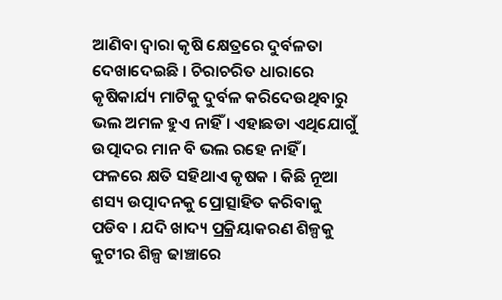ଆଣିବା ଦ୍ବାରା କୃଷି କ୍ଷେତ୍ରରେ ଦୁର୍ବଳତା ଦେଖାଦେଇଛି । ଚିରାଚରିତ ଧାରାରେ କୃଷିକାର୍ଯ୍ୟ ମାଟିକୁ ଦୁର୍ବଳ କରିଦେଉଥିବାରୁ ଭଲ ଅମଳ ହୁଏ ନାହିଁ । ଏହାଛଡା ଏଥିଯୋଗୁଁ ଉତ୍ପାଦର ମାନ ବି ଭଲ ରହେ ନାହିଁ । ଫଳରେ କ୍ଷତି ସହିଥାଏ କୃଷକ । କିଛି ନୂଆ ଶସ୍ୟ ଉତ୍ପାଦନକୁ ପ୍ରୋତ୍ସାହିତ କରିବାକୁ ପଡିବ । ଯଦି ଖାଦ୍ୟ ପ୍ରକ୍ରିୟାକରଣ ଶିଳ୍ପକୁ କୁଟୀର ଶିଳ୍ପ ଢାଞ୍ଚାରେ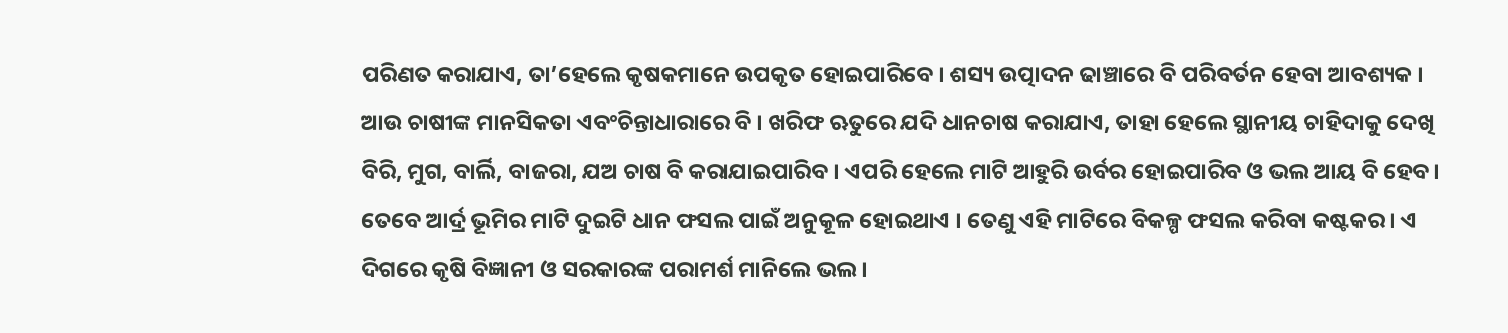ପରିଣତ କରାଯାଏ, ତା’ହେଲେ କୃଷକମାନେ ଉପକୃତ ହୋଇପାରିବେ । ଶସ୍ୟ ଉତ୍ପାଦନ ଢାଞ୍ଚାରେ ବି ପରିବର୍ତନ ହେବା ଆବଶ୍ୟକ । ଆଉ ଚାଷୀଙ୍କ ମାନସିକତା ଏବଂଚିନ୍ତାଧାରାରେ ବି । ଖରିଫ ଋତୁରେ ଯଦି ଧାନଚାଷ କରାଯାଏ, ତାହା ହେଲେ ସ୍ଥାନୀୟ ଚାହିଦାକୁ ଦେଖି ବିରି, ମୁଗ, ବାର୍ଲି, ବାଜରା, ଯଅ ଚାଷ ବି କରାଯାଇପାରିବ । ଏପରି ହେଲେ ମାଟି ଆହୁରି ଉର୍ବର ହୋଇପାରିବ ଓ ଭଲ ଆୟ ବି ହେବ। ତେବେ ଆର୍ଦ୍ର ଭୂମିର ମାଟି ଦୁଇଟି ଧାନ ଫସଲ ପାଇଁ ଅନୁକୂଳ ହୋଇଥାଏ । ତେଣୁ ଏହି ମାଟିରେ ବିକଳ୍ପ ଫସଲ କରିବା କଷ୍ଟକର । ଏ ଦିଗରେ କୃଷି ବିଜ୍ଞାନୀ ଓ ସରକାରଙ୍କ ପରାମର୍ଶ ମାନିଲେ ଭଲ ।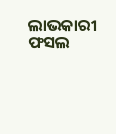ଲାଭକାରୀ ଫସଲ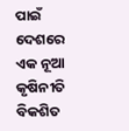ପାଇଁ ଦେଶରେ ଏକ ନୂଆ କୃଷିନୀତି ବିକଶିତ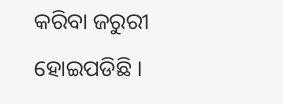କରିବା ଜରୁରୀ ହୋଇପଡିଛି ।